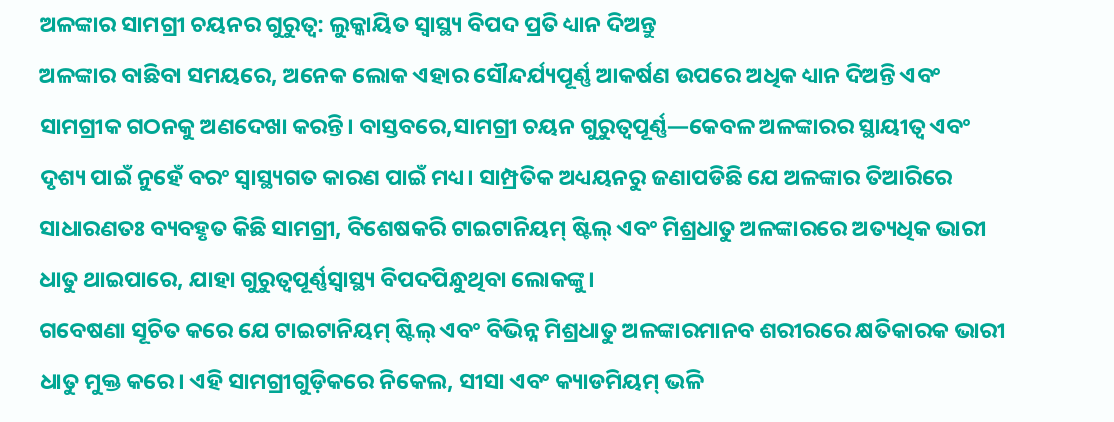ଅଳଙ୍କାର ସାମଗ୍ରୀ ଚୟନର ଗୁରୁତ୍ୱ: ଲୁକ୍କାୟିତ ସ୍ୱାସ୍ଥ୍ୟ ବିପଦ ପ୍ରତି ଧ୍ୟାନ ଦିଅନ୍ତୁ
ଅଳଙ୍କାର ବାଛିବା ସମୟରେ, ଅନେକ ଲୋକ ଏହାର ସୌନ୍ଦର୍ଯ୍ୟପୂର୍ଣ୍ଣ ଆକର୍ଷଣ ଉପରେ ଅଧିକ ଧ୍ୟାନ ଦିଅନ୍ତି ଏବଂ ସାମଗ୍ରୀକ ଗଠନକୁ ଅଣଦେଖା କରନ୍ତି। ବାସ୍ତବରେ,ସାମଗ୍ରୀ ଚୟନ ଗୁରୁତ୍ୱପୂର୍ଣ୍ଣ—କେବଳ ଅଳଙ୍କାରର ସ୍ଥାୟୀତ୍ୱ ଏବଂ ଦୃଶ୍ୟ ପାଇଁ ନୁହେଁ ବରଂ ସ୍ୱାସ୍ଥ୍ୟଗତ କାରଣ ପାଇଁ ମଧ୍ୟ। ସାମ୍ପ୍ରତିକ ଅଧ୍ୟୟନରୁ ଜଣାପଡିଛି ଯେ ଅଳଙ୍କାର ତିଆରିରେ ସାଧାରଣତଃ ବ୍ୟବହୃତ କିଛି ସାମଗ୍ରୀ, ବିଶେଷକରି ଟାଇଟାନିୟମ୍ ଷ୍ଟିଲ୍ ଏବଂ ମିଶ୍ରଧାତୁ ଅଳଙ୍କାରରେ ଅତ୍ୟଧିକ ଭାରୀ ଧାତୁ ଥାଇପାରେ, ଯାହା ଗୁରୁତ୍ୱପୂର୍ଣ୍ଣସ୍ୱାସ୍ଥ୍ୟ ବିପଦପିନ୍ଧୁଥିବା ଲୋକଙ୍କୁ।
ଗବେଷଣା ସୂଚିତ କରେ ଯେ ଟାଇଟାନିୟମ୍ ଷ୍ଟିଲ୍ ଏବଂ ବିଭିନ୍ନ ମିଶ୍ରଧାତୁ ଅଳଙ୍କାରମାନବ ଶରୀରରେ କ୍ଷତିକାରକ ଭାରୀ ଧାତୁ ମୁକ୍ତ କରେ। ଏହି ସାମଗ୍ରୀଗୁଡ଼ିକରେ ନିକେଲ, ସୀସା ଏବଂ କ୍ୟାଡମିୟମ୍ ଭଳି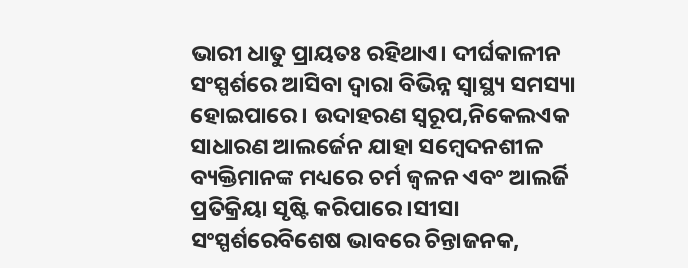ଭାରୀ ଧାତୁ ପ୍ରାୟତଃ ରହିଥାଏ। ଦୀର୍ଘକାଳୀନ ସଂସ୍ପର୍ଶରେ ଆସିବା ଦ୍ୱାରା ବିଭିନ୍ନ ସ୍ୱାସ୍ଥ୍ୟ ସମସ୍ୟା ହୋଇପାରେ। ଉଦାହରଣ ସ୍ୱରୂପ,ନିକେଲଏକ ସାଧାରଣ ଆଲର୍ଜେନ ଯାହା ସମ୍ବେଦନଶୀଳ ବ୍ୟକ୍ତିମାନଙ୍କ ମଧ୍ୟରେ ଚର୍ମ ଜ୍ୱଳନ ଏବଂ ଆଲର୍ଜି ପ୍ରତିକ୍ରିୟା ସୃଷ୍ଟି କରିପାରେ।ସୀସା ସଂସ୍ପର୍ଶରେବିଶେଷ ଭାବରେ ଚିନ୍ତାଜନକ,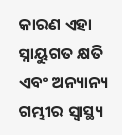କାରଣ ଏହା ସ୍ନାୟୁଗତ କ୍ଷତି ଏବଂ ଅନ୍ୟାନ୍ୟ ଗମ୍ଭୀର ସ୍ୱାସ୍ଥ୍ୟ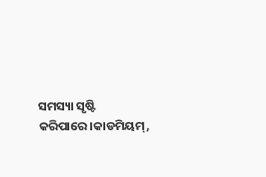ସମସ୍ୟା ସୃଷ୍ଟି କରିପାରେ।କାଡମିୟମ୍,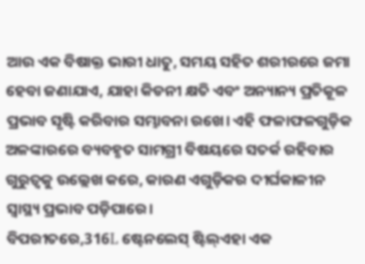ଆଉ ଏକ ବିଷାକ୍ତ ଭାରୀ ଧାତୁ, ସମୟ ସହିତ ଶରୀରରେ ଜମା ହେବା ଜଣାଯାଏ, ଯାହା କିଡନୀ କ୍ଷତି ଏବଂ ଅନ୍ୟାନ୍ୟ ପ୍ରତିକୂଳ ପ୍ରଭାବ ସୃଷ୍ଟି କରିବାର ସମ୍ଭାବନା ରଖେ। ଏହି ଫଳାଫଳଗୁଡ଼ିକ ଅଳଙ୍କାରରେ ବ୍ୟବହୃତ ସାମଗ୍ରୀ ବିଷୟରେ ସତର୍କ ରହିବାର ଗୁରୁତ୍ୱକୁ ଉଲ୍ଲେଖ କରେ, କାରଣ ଏଗୁଡ଼ିକର ଦୀର୍ଘକାଳୀନ ସ୍ୱାସ୍ଥ୍ୟ ପ୍ରଭାବ ପଡ଼ିପାରେ।
ବିପରୀତରେ,316L ଷ୍ଟେନଲେସ୍ ଷ୍ଟିଲ୍ଏହା ଏକ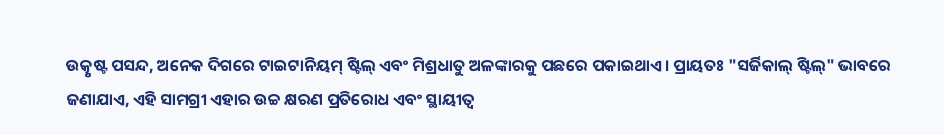ଉତ୍କୃଷ୍ଟ ପସନ୍ଦ, ଅନେକ ଦିଗରେ ଟାଇଟାନିୟମ୍ ଷ୍ଟିଲ୍ ଏବଂ ମିଶ୍ରଧାତୁ ଅଳଙ୍କାରକୁ ପଛରେ ପକାଇଥାଏ। ପ୍ରାୟତଃ "ସର୍ଜିକାଲ୍ ଷ୍ଟିଲ୍" ଭାବରେ ଜଣାଯାଏ, ଏହି ସାମଗ୍ରୀ ଏହାର ଉଚ୍ଚ କ୍ଷରଣ ପ୍ରତିରୋଧ ଏବଂ ସ୍ଥାୟୀତ୍ୱ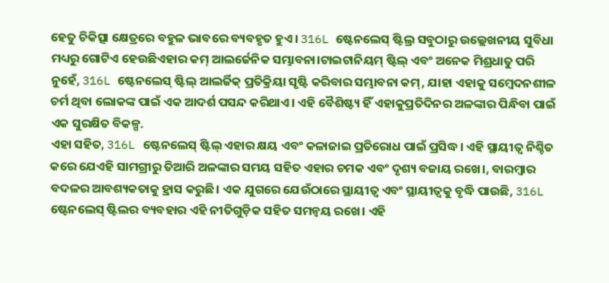ହେତୁ ଚିକିତ୍ସା କ୍ଷେତ୍ରରେ ବହୁଳ ଭାବରେ ବ୍ୟବହୃତ ହୁଏ। 316L ଷ୍ଟେନଲେସ୍ ଷ୍ଟିଲ୍ର ସବୁଠାରୁ ଉଲ୍ଲେଖନୀୟ ସୁବିଧା ମଧ୍ୟରୁ ଗୋଟିଏ ହେଉଛିଏହାର କମ୍ ଆଲର୍ଜେନିକ ସମ୍ଭାବନା।ଟାଇଟାନିୟମ୍ ଷ୍ଟିଲ୍ ଏବଂ ଅନେକ ମିଶ୍ରଧାତୁ ପରି ନୁହେଁ, 316L ଷ୍ଟେନଲେସ୍ ଷ୍ଟିଲ୍ ଆଲର୍ଜିକ୍ ପ୍ରତିକ୍ରିୟା ସୃଷ୍ଟି କରିବାର ସମ୍ଭାବନା କମ୍, ଯାହା ଏହାକୁ ସମ୍ବେଦନଶୀଳ ଚର୍ମ ଥିବା ଲୋକଙ୍କ ପାଇଁ ଏକ ଆଦର୍ଶ ପସନ୍ଦ କରିଥାଏ। ଏହି ବୈଶିଷ୍ଟ୍ୟ ହିଁ ଏହାକୁପ୍ରତିଦିନର ଅଳଙ୍କାର ପିନ୍ଧିବା ପାଇଁ ଏକ ସୁରକ୍ଷିତ ବିକଳ୍ପ.
ଏହା ସହିତ, 316L ଷ୍ଟେନଲେସ୍ ଷ୍ଟିଲ୍ ଏହାର କ୍ଷୟ ଏବଂ କଳାଜାଇ ପ୍ରତିରୋଧ ପାଇଁ ପ୍ରସିଦ୍ଧ। ଏହି ସ୍ଥାୟୀତ୍ୱ ନିଶ୍ଚିତ କରେ ଯେଏହି ସାମଗ୍ରୀରୁ ତିଆରି ଅଳଙ୍କାର ସମୟ ସହିତ ଏହାର ଚମକ ଏବଂ ଦୃଶ୍ୟ ବଜାୟ ରଖେ।, ବାରମ୍ବାର ବଦଳର ଆବଶ୍ୟକତାକୁ ହ୍ରାସ କରୁଛି। ଏକ ଯୁଗରେ ଯେଉଁଠାରେ ସ୍ଥାୟୀତ୍ୱ ଏବଂ ସ୍ଥାୟୀତ୍ୱକୁ ବୃଦ୍ଧି ପାଉଛି, 316L ଷ୍ଟେନଲେସ୍ ଷ୍ଟିଲର ବ୍ୟବହାର ଏହି ନୀତିଗୁଡ଼ିକ ସହିତ ସମନ୍ୱୟ ରଖେ। ଏହି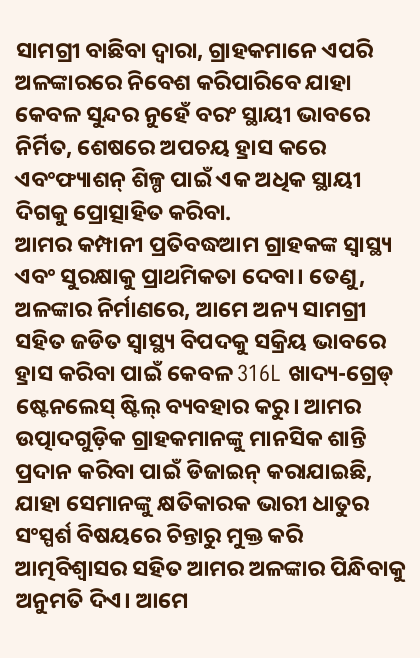ସାମଗ୍ରୀ ବାଛିବା ଦ୍ୱାରା, ଗ୍ରାହକମାନେ ଏପରି ଅଳଙ୍କାରରେ ନିବେଶ କରିପାରିବେ ଯାହା କେବଳ ସୁନ୍ଦର ନୁହେଁ ବରଂ ସ୍ଥାୟୀ ଭାବରେ ନିର୍ମିତ, ଶେଷରେ ଅପଚୟ ହ୍ରାସ କରେ ଏବଂଫ୍ୟାଶନ୍ ଶିଳ୍ପ ପାଇଁ ଏକ ଅଧିକ ସ୍ଥାୟୀ ଦିଗକୁ ପ୍ରୋତ୍ସାହିତ କରିବା.
ଆମର କମ୍ପାନୀ ପ୍ରତିବଦ୍ଧଆମ ଗ୍ରାହକଙ୍କ ସ୍ୱାସ୍ଥ୍ୟ ଏବଂ ସୁରକ୍ଷାକୁ ପ୍ରାଥମିକତା ଦେବା। ତେଣୁ, ଅଳଙ୍କାର ନିର୍ମାଣରେ, ଆମେ ଅନ୍ୟ ସାମଗ୍ରୀ ସହିତ ଜଡିତ ସ୍ୱାସ୍ଥ୍ୟ ବିପଦକୁ ସକ୍ରିୟ ଭାବରେ ହ୍ରାସ କରିବା ପାଇଁ କେବଳ 316L ଖାଦ୍ୟ-ଗ୍ରେଡ୍ ଷ୍ଟେନଲେସ୍ ଷ୍ଟିଲ୍ ବ୍ୟବହାର କରୁ। ଆମର ଉତ୍ପାଦଗୁଡ଼ିକ ଗ୍ରାହକମାନଙ୍କୁ ମାନସିକ ଶାନ୍ତି ପ୍ରଦାନ କରିବା ପାଇଁ ଡିଜାଇନ୍ କରାଯାଇଛି, ଯାହା ସେମାନଙ୍କୁ କ୍ଷତିକାରକ ଭାରୀ ଧାତୁର ସଂସ୍ପର୍ଶ ବିଷୟରେ ଚିନ୍ତାରୁ ମୁକ୍ତ କରି ଆତ୍ମବିଶ୍ୱାସର ସହିତ ଆମର ଅଳଙ୍କାର ପିନ୍ଧିବାକୁ ଅନୁମତି ଦିଏ। ଆମେ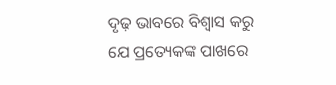ଦୃଢ଼ ଭାବରେ ବିଶ୍ୱାସ କରୁ ଯେ ପ୍ରତ୍ୟେକଙ୍କ ପାଖରେ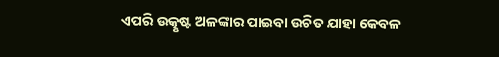ଏପରି ଉତ୍କୃଷ୍ଟ ଅଳଙ୍କାର ପାଇବା ଉଚିତ ଯାହା କେବଳ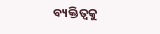ବ୍ୟକ୍ତିତ୍ୱକୁ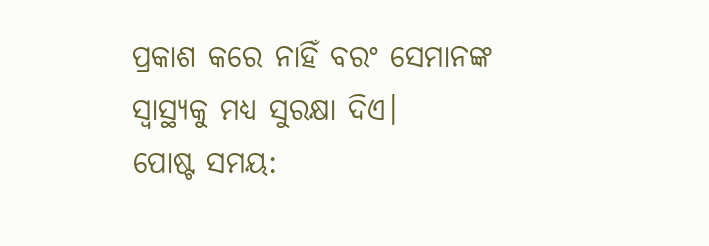ପ୍ରକାଶ କରେ ନାହିଁ ବରଂ ସେମାନଙ୍କ ସ୍ୱାସ୍ଥ୍ୟକୁ ମଧ୍ୟ ସୁରକ୍ଷା ଦିଏ।
ପୋଷ୍ଟ ସମୟ: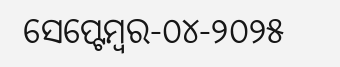ସେପ୍ଟେମ୍ବର-୦୪-୨୦୨୫